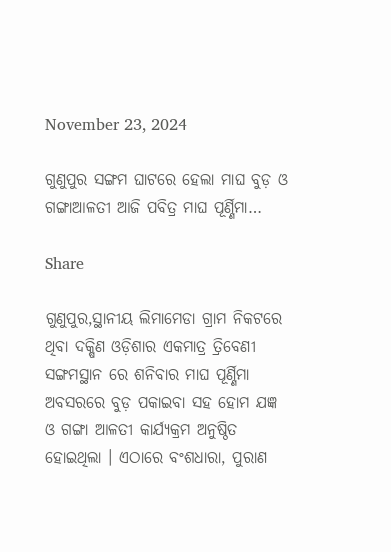November 23, 2024

ଗୁଣୁପୁର ସଙ୍ଗମ ଘାଟରେ ହେଲା ମାଘ ବୁଡ଼ ଓ ଗଙ୍ଗାଆଳତୀ ଆଜି ପବିତ୍ର ମାଘ ପୂର୍ଣ୍ଣିମା…

Share

ଗୁଣୁପୁର,ସ୍ଥାନୀୟ ଲିମାମେଡା ଗ୍ରାମ ନିକଟରେ ଥିବା ଦକ୍ଷିଣ ଓଡ଼ିଶାର ଏକମାତ୍ର ତ୍ରିବେଣୀ ସଙ୍ଗମସ୍ଥାନ ରେ ଶନିବାର ମାଘ ପୂର୍ଣ୍ଣିମା ଅବସରରେ ବୁଡ଼ ପକାଇବା ସହ ହୋମ ଯଜ୍ଞ ଓ ଗଙ୍ଗା ଆଳତୀ କାର୍ଯ୍ୟକ୍ରମ ଅନୁଷ୍ଠିତ ହୋଇଥିଲା । ଏଠାରେ ବଂଶଧାରା, ପୁରାଣ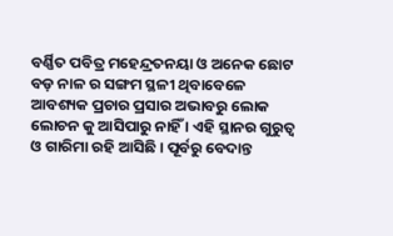ବର୍ଣ୍ଣିତ ପବିତ୍ର ମହେନ୍ଦ୍ରତନୟା ଓ ଅନେକ ଛୋଟ ବଡ଼ ନାଳ ର ସଙ୍ଗମ ସ୍ଥଳୀ ଥିବାବେଳେ ଆବଶ୍ୟକ ପ୍ରଚାର ପ୍ରସାର ଅଭାବରୁ ଲୋକ ଲୋଚନ କୁ ଆସିପାରୁ ନାହିଁ । ଏହି ସ୍ଥାନର ଗୁରୁତ୍ୱ ଓ ଗାରିମା ରହି ଆସିଛି । ପୂର୍ବରୁ ବେଦାନ୍ତ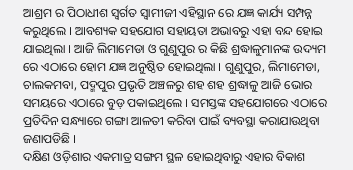ଆଶ୍ରମ ର ପିଠାଧୀଶ ସ୍ବର୍ଗତ ସ୍ୱାମୀଜୀ ଏହିସ୍ଥାନ ରେ ଯଜ୍ଞ କାର୍ଯ୍ୟ ସମ୍ପନ୍ନ କରୁଥିଲେ । ଆବଶ୍ୟକ ସହଯୋଗ ସହାୟତା ଅଭାବରୁ ଏହା ବନ୍ଦ ହୋଇ ଯାଇଥିଲା । ଆଜି ଲିମାମେଡା ଓ ଗୁଣୁପୁର ର କିଛି ଶ୍ରଦ୍ଧାଳୁମାନଙ୍କ ଉଦ୍ୟମ ରେ ଏଠାରେ ହୋମ ଯଜ୍ଞ ଅନୁଷ୍ଠିତ ହୋଇଥିଲା । ଗୁଣୁପୁର, ଲିମାମେଡା, ଚାଲକମବା, ପଦ୍ମପୁର ପ୍ରଭୃତି ଅଞ୍ଚଳରୁ ଶହ ଶହ ଶ୍ରଦ୍ଧାଳୁ ଆଜି ଭୋର ସମୟରେ ଏଠାରେ ବୁଡ଼ ପକାଇଥିଲେ । ସମସ୍ତଙ୍କ ସହଯୋଗରେ ଏଠାରେ ପ୍ରତିଦିନ ସନ୍ଧ୍ୟାରେ ଗଙ୍ଗା ଆଳତୀ କରିବା ପାଇଁ ବ୍ୟବସ୍ଥା କରାଯାଉଥିବା ଜଣାପଡିଛି ।
ଦକ୍ଷିଣ ଓଡ଼ିଶାର ଏକମାତ୍ର ସଙ୍ଗମ ସ୍ଥଳ ହୋଇଥିବାରୁ ଏହାର ବିକାଶ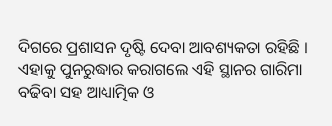ଦିଗରେ ପ୍ରଶାସନ ଦୃଷ୍ଟି ଦେବା ଆବଶ୍ୟକତା ରହିଛି । ଏହାକୁ ପୁନରୁଦ୍ଧାର କରାଗଲେ ଏହି ସ୍ଥାନର ଗାରିମା ବଢିବା ସହ ଆଧ୍ୟାତ୍ମିକ ଓ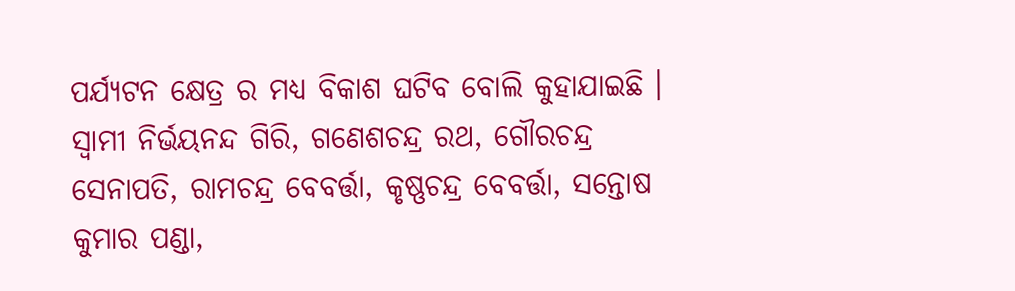ପର୍ଯ୍ୟଟନ କ୍ଷେତ୍ର ର ମଧ୍ୟ ବିକାଶ ଘଟିବ ବୋଲି କୁହାଯାଇଛି । ସ୍ୱାମୀ ନିର୍ଭୟନନ୍ଦ ଗିରି, ଗଣେଶଚନ୍ଦ୍ର ରଥ, ଗୌରଚନ୍ଦ୍ର ସେନାପତି, ରାମଚନ୍ଦ୍ର ବେବର୍ତ୍ତା, କୃଷ୍ଣଚନ୍ଦ୍ର ବେବର୍ତ୍ତା, ସନ୍ତୋଷ କୁମାର ପଣ୍ଡା,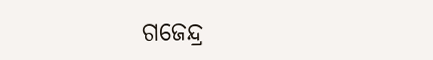ଗଜେନ୍ଦ୍ର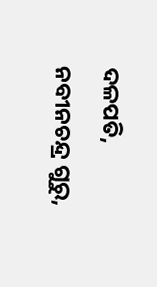ଦଳପତି, ନବୀନଚନ୍ଦ୍ର ଗୁରୁ,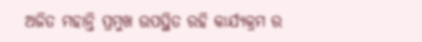ଅଜିତ ମହାନ୍ତି ପ୍ରମୁଖ ଉପସ୍ଥିତ ରହି କାର୍ଯ୍ୟକ୍ରମ ର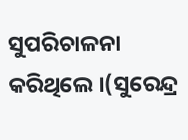ସୁପରିଚାଳନା କରିଥିଲେ ।(ସୁରେନ୍ଦ୍ର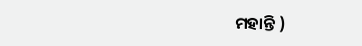ମହାନ୍ତି )